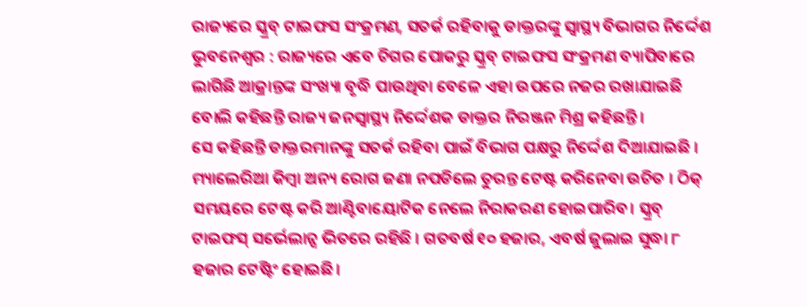ରାଜ୍ୟରେ ସ୍କ୍ରବ୍ ଟାଇଫସ ସଂକ୍ରମଣ, ସତର୍କ ରହିବାକୁ ଡାକ୍ତରଙ୍କୁ ସ୍ୱାସ୍ଥ୍ୟ ବିଭାଗର ନିର୍ଦ୍ଦେଶ
ଭୁବନେଶ୍ୱର : ରାଜ୍ୟରେ ଏବେ ଚିଗର ପୋକରୁ ସ୍କ୍ରବ୍ ଟାଇଫସ ସଂକ୍ରମଣ ବ୍ୟାପିବାରେ ଲାଗିଛି ଆକ୍ରାନ୍ତଙ୍କ ସଂଖ୍ୟା ବୃଦ୍ଧି ପାଉଥିବା ବେଳେ ଏହା ଉପରେ ନଜର ରଖାଯାଇଛି ବୋଲି କହିଛନ୍ତି ରାଜ୍ୟ ଜନସ୍ୱାସ୍ଥ୍ୟ ନିର୍ଦ୍ଦେଶକ ଡାକ୍ତର ନିରଞ୍ଜନ ମିଶ୍ର କହିଛନ୍ତି ।
ସେ କହିଛନ୍ତି ଡାକ୍ତରମାନଙ୍କୁ ସତର୍କ ରହିବା ପାଇଁ ବିଭାଗ ପକ୍ଷରୁ ନିର୍ଦ୍ଦେଶ ଦିଆଯାଇଛି । ମ୍ୟାଲେରିଆ କିମ୍ବା ଅନ୍ୟ ରୋଗ ଜଣା ନପଡିଲେ ତୁରନ୍ତ ଟେଷ୍ଟ କରିନେବା ଉଚିତ । ଠିକ୍ ସମୟରେ ଟେଷ୍ଟ କରି ଆଣ୍ଟିବାୟୋଟିକ ନେଲେ ନିରାକରଣ ହୋଇପାରିବ। ସ୍କ୍ରବ୍ ଟାଇଫସ୍ ସର୍ଭେଲାନ୍ସ ଭିତରେ ରହିଛି । ଗତବର୍ଷ ୧୦ ହଜାର, ଏବର୍ଷ ଜୁଲାଇ ସୁଦ୍ଧା ୮ ହଜାର ଟେଷ୍ଟିଂ ହୋଇଛି।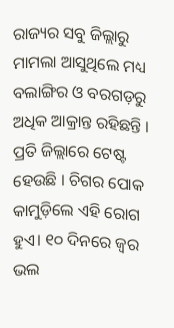ରାଜ୍ୟର ସବୁ ଜିଲ୍ଲାରୁ ମାମଲା ଆସୁଥିଲେ ମଧ୍ୟ ବଲାଙ୍ଗିର ଓ ବରଗଡ଼ରୁ ଅଧିକ ଆକ୍ରାନ୍ତ ରହିଛନ୍ତି । ପ୍ରତି ଜିଲ୍ଲାରେ ଟେଷ୍ଟ ହେଉଛି । ଚିଗର ପୋକ କାମୁଡ଼ିଲେ ଏହି ରୋଗ ହୁଏ। ୧୦ ଦିନରେ ଜ୍ୱର ଭଲ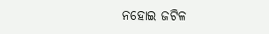ନହୋଇ ଜଟିଳ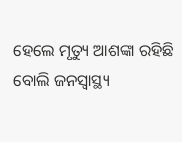ହେଲେ ମୃତ୍ୟୁ ଆଶଙ୍କା ରହିଛି ବୋଲି ଜନସ୍ୱାସ୍ଥ୍ୟ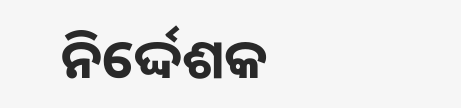ନିର୍ଦ୍ଦେଶକ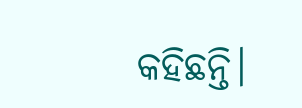କହିଛନ୍ତି।